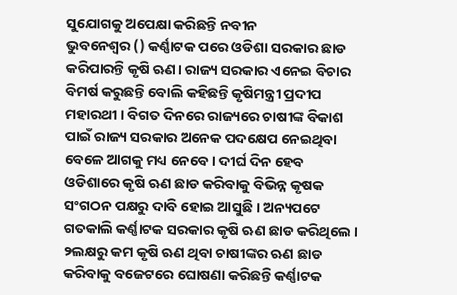ସୁଯୋଗକୁ ଅପେକ୍ଷା କରିଛନ୍ତି ନବୀନ
ଭୁବନେଶ୍ବର () କର୍ଣ୍ଣାଟକ ପରେ ଓଡିଶା ସରକାର ଛାଡ କରିପାରନ୍ତି କୃଷି ଋଣ। ରାଜ୍ୟ ସରକାର ଏନେଇ ବିଚାର ବିମର୍ଷ କରୁଛନ୍ତି ବୋଲି କହିଛନ୍ତି କୃଷିମନ୍ତ୍ରୀ ପ୍ରଦୀପ ମହାରଥୀ । ବିଗତ ଦିନରେ ରାଜ୍ୟରେ ଚାଷୀଙ୍କ ବିକାଶ ପାଇଁ ରାଜ୍ୟ ସରକାର ଅନେକ ପଦକ୍ଷେପ ନେଇଥିବା ବେଳେ ଆଗକୁ ମଧ୍ୟ ନେବେ । ଦୀର୍ଘ ଦିନ ହେବ ଓଡିଶାରେ କୃଷି ଋଣ ଛାଡ କରିବାକୁ ବିଭିନ୍ନ କୃଷକ ସଂଗଠନ ପକ୍ଷରୁ ଦାବି ହୋଇ ଆସୁଛି । ଅନ୍ୟପଟେ ଗତକାଲି କର୍ଣ୍ଣାଟକ ସରକାର କୃଷି ଋଣ ଛାଡ କରିଥିଲେ । ୨ଲକ୍ଷରୁ କମ କୃଷି ଋଣ ଥିବା ଚାଷୀଙ୍କର ଋଣ ଛାଡ କରିବାକୁ ବଜେଟରେ ଘୋଷଣା କରିଛନ୍ତି କର୍ଣ୍ଣାଟକ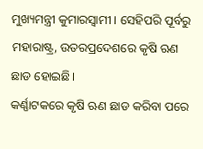ମୁଖ୍ୟମନ୍ତ୍ରୀ କୁମାରସ୍ବାମୀ । ସେହିପରି ପୂର୍ବରୁ ମହାରାଷ୍ଟ୍ର, ଉତରପ୍ରଦେଶରେ କୃଷି ଋଣ ଛାଡ ହୋଇଛି।
କର୍ଣ୍ଣାଟକରେ କୃଷି ଋଣ ଛାଡ କରିବା ପରେ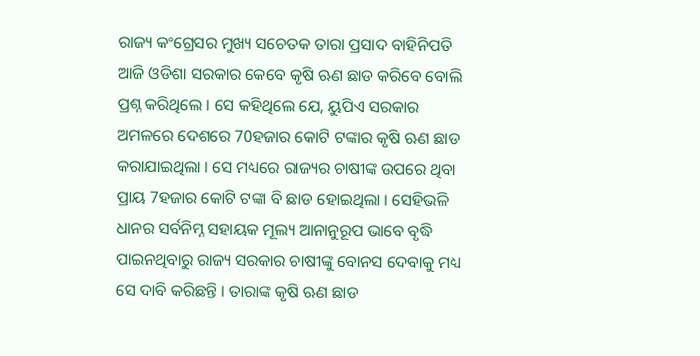ରାଜ୍ୟ କଂଗ୍ରେସର ମୁଖ୍ୟ ସଚେତକ ତାରା ପ୍ରସାଦ ବାହିନିପତି ଆଜି ଓଡିଶା ସରକାର କେବେ କୃଷି ଋଣ ଛାଡ କରିବେ ବୋଲି ପ୍ରଶ୍ନ କରିଥିଲେ । ସେ କହିଥିଲେ ଯେ, ୟୁପିଏ ସରକାର ଅମଳରେ ଦେଶରେ 70ହଜାର କୋଟି ଟଙ୍କାର କୃଷି ଋଣ ଛାଡ କରାଯାଇଥିଲା । ସେ ମଧ୍ୟରେ ରାଜ୍ୟର ଚାଷୀଙ୍କ ଉପରେ ଥିବା ପ୍ରାୟ 7ହଜାର କୋଟି ଟଙ୍କା ବି ଛାଡ ହୋଇଥିଲା । ସେହିଭଳି ଧାନର ସର୍ବନିମ୍ନ ସହାୟକ ମୂଲ୍ୟ ଆନାନୁରୂପ ଭାବେ ବୃଦ୍ଧି ପାଇନଥିବାରୁ ରାଜ୍ୟ ସରକାର ଚାଷୀଙ୍କୁ ବୋନସ ଦେବାକୁ ମଧ୍ୟ ସେ ଦାବି କରିଛନ୍ତି । ତାରାଙ୍କ କୃଷି ଋଣ ଛାଡ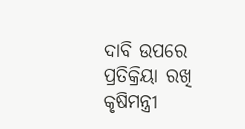ଦାବି ଉପରେ ପ୍ରତିକ୍ରିୟା ରଖି କୃଷିମନ୍ତ୍ରୀ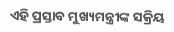ଏହି ପ୍ରସ୍ତାବ ମୁଖ୍ୟମନ୍ତ୍ରୀଙ୍କ ସକ୍ରିୟ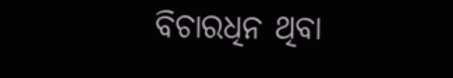ବିଚାରଧିନ ଥିବା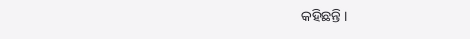କହିଛନ୍ତି ।